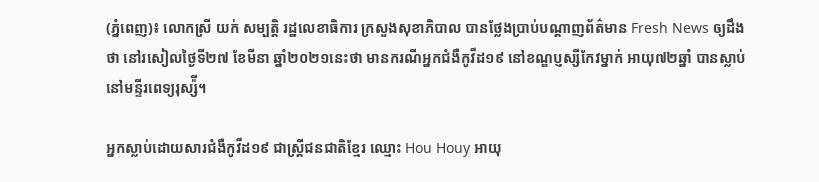(ភ្នំពេញ)៖ លោកស្រី យក់ សម្បត្តិ រដ្ឋលេខាធិការ ក្រសួងសុខាភិបាល បានថ្លែងប្រាប់បណ្តាញព័ត៌មាន Fresh News ឲ្យដឹងថា នៅរសៀលថ្ងៃទី២៧ ខែមីនា ឆ្នាំ២០២១នេះថា មានករណីអ្នកជំងឺកូវីដ១៩ នៅខណ្ឌប្ញស្សីកែវម្នាក់ អាយុ៧២ឆ្នាំ បានស្លាប់នៅមន្ទីរពេទ្យរុស្ស៉ី។

អ្នកស្លាប់ដោយសារជំងឺកូវីដ១៩ ជាស្ត្រីជនជាតិខ្មែរ ឈ្មោះ Hou Houy អាយុ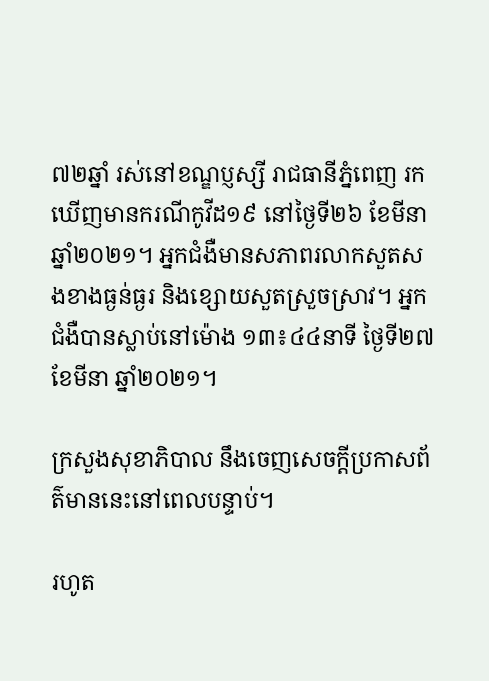៧២ឆ្នាំ រស់នៅខណ្ឌប្ញស្សី រាជធានីភ្នំពេញ រកឃើញមានករណីកូវីដ១៩ នៅថ្ងៃទី២៦ ខែមីនា ឆ្នាំ២០២១។ អ្នកជំងឺមានសភាពរលាកសួតសងខាងធ្ងន់ធ្ងរ និងខ្សោយសួតស្រួចស្រាវ។ អ្នកជំងឺបានស្លាប់នៅម៉ោង ១៣៖៤៤នាទី ថ្ងៃទី២៧ ខែមីនា ឆ្នាំ២០២១។

ក្រសួងសុខាភិបាល នឹងចេញសេចក្តីប្រកាសព័ត៌មាននេះនៅពេលបន្ទាប់។

រហូត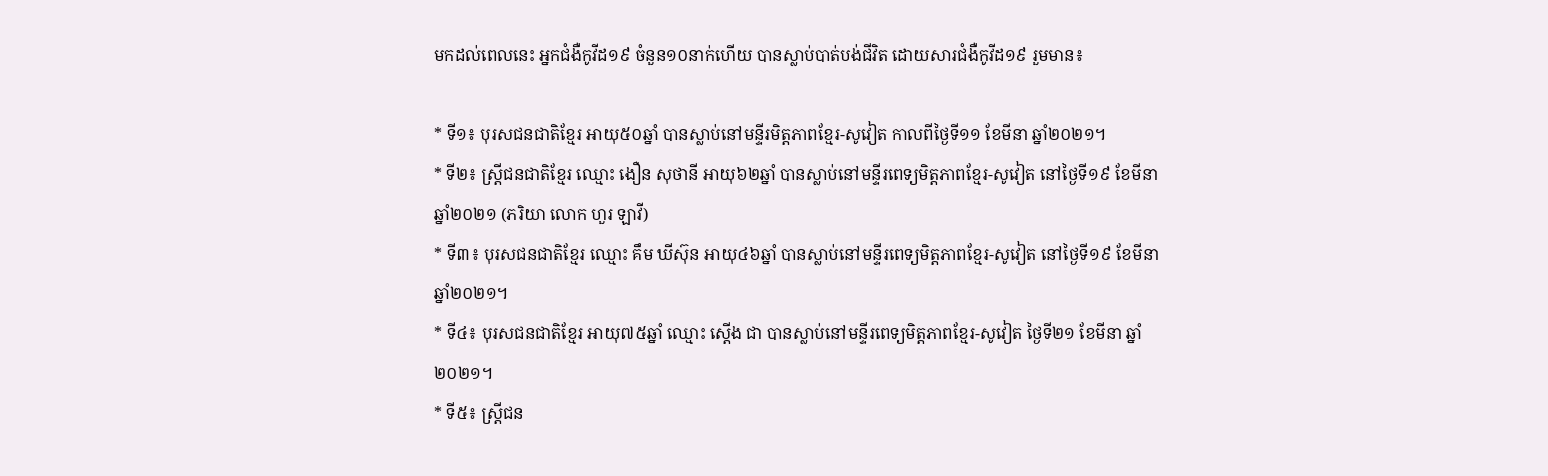មកដល់ពេលនេះ អ្នកជំងឺកូវីដ១៩ ចំនួន១០នាក់ហើយ បានស្លាប់បាត់បង់ជីវិត ដោយសារជំងឺកូវីដ១៩ រួមមាន៖

* ទី១៖ បុរសជនជាតិខ្មែរ អាយុ៥០ឆ្នាំ បានស្លាប់នៅមន្ទីរមិត្តភាពខ្មែរ-សូវៀត កាលពីថ្ងៃទី១១ ខែមីនា ឆ្នាំ២០២១។
* ទី២៖ ស្រ្តីជនជាតិខ្មែរ ឈ្មោះ ងឿន សុថានី អាយុ៦២ឆ្នាំ បានស្លាប់នៅមន្ទីរពេទ្យមិត្តភាពខ្មែរ-សូវៀត នៅថ្ងៃទី១៩ ខែមីនា ឆ្នាំ២០២១ (ភរិយា លោក ហួរ ឡាវី)
* ទី៣៖ បុរសជនជាតិខ្មែរ ឈ្មោះ គឹម ឃីស៊ុន អាយុ៤៦ឆ្នាំ បានស្លាប់នៅមន្ទីរពេទ្យមិត្តភាពខ្មែរ-សូវៀត នៅថ្ងៃទី១៩ ខែមីនា ឆ្នាំ២០២១។
* ទី៤៖ បុរសជនជាតិខ្មែរ អាយុ៧៥ឆ្នាំ ឈ្មោះ ស្តើង ជា បានស្លាប់នៅមន្ទីរពេទ្យមិត្តភាពខ្មែរ-សូវៀត ថ្ងៃទី២១ ខែមីនា ឆ្នាំ២០២១។
* ទី៥៖ ស្រ្តីជន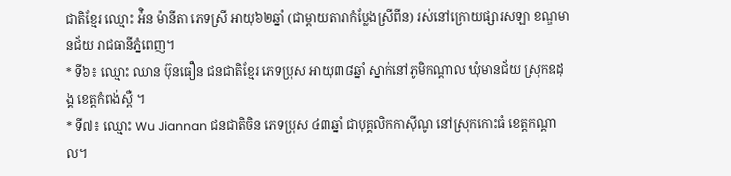ជាតិខ្មែរ ឈ្មោះ អ៉ិន ម៉ានីតា ភេទស្រី អាយុ៦២ឆ្នាំ (ជាម្តាយតារាកំប្លែងស្រីពីន) រស់នៅក្រោយផ្សារសឡា ខណ្ឌមានជ័យ រាជធានីភ្នំពេញ។
* ទី៦៖ ឈ្មោះ ឈាន ប៊ុនធឿន ជនជាតិខ្មែរ ភេទប្រុស អាយុ៣៨ឆ្នាំ ស្នាក់នៅភូមិកណ្តាល ឃុំមានជ័យ ស្រុកឧដុង្គ ខេត្តកំពង់ស្ពឺ ។
* ទី៧៖ ឈ្មោះ Wu Jiannan ជនជាតិចិន ភេទប្រុស ៤៣ឆ្នាំ ជាបុគ្គលិកកាស៊ីណូ នៅស្រុកកោះធំ ខេត្តកណ្តាល។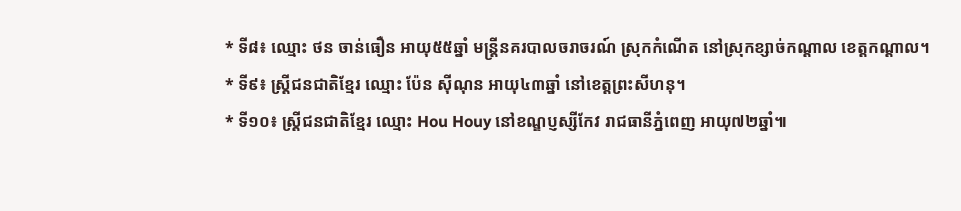* ទី៨៖ ឈ្មោះ ថន ចាន់ធឿន អាយុ៥៥ឆ្នាំ មន្រ្តីនគរបាលចរាចរណ៍ ស្រុកកំណើត នៅស្រុកខ្សាច់កណ្តាល ខេត្តកណ្តាល។
* ទី៩៖ ស្ត្រីជនជាតិខ្មែរ ឈ្មោះ ប៉ែន ស៊ីណុន អាយុ៤៣ឆ្នាំ នៅខេត្តព្រះសីហនុ។
* ទី១០៖ ស្រ្តីជនជាតិខ្មែរ ឈ្មោះ Hou Houy នៅខណ្ឌប្ញស្សីកែវ រាជធានីភ្នំពេញ អាយុ៧២ឆ្នាំ៕